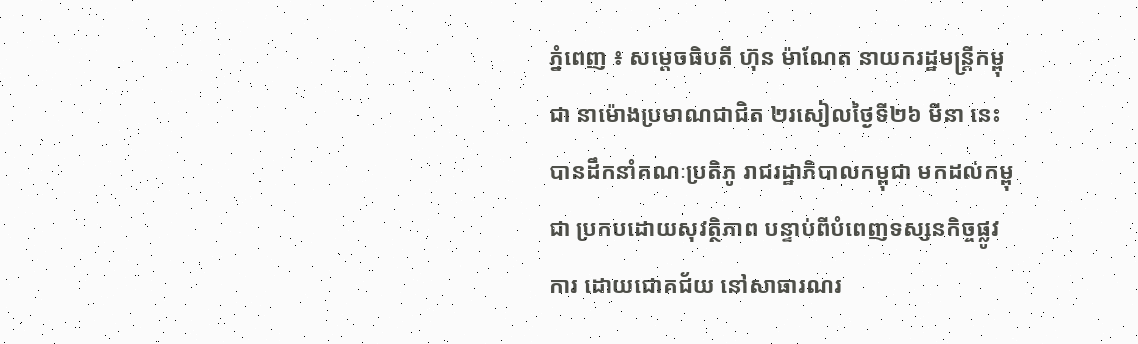ភ្នំពេញ ៖ សម្តេចធិបតី ហ៊ុន ម៉ាណែត នាយករដ្ឋមន្ត្រីកម្ពុជា នាម៉ោងប្រមាណជាជិត ២រសៀលថ្ងៃទី២៦ មីនា នេះ បានដឹកនាំគណៈប្រតិភូ រាជរដ្ឋាភិបាលកម្ពុជា មកដល់កម្ពុជា ប្រកបដោយសុវត្ថិភាព បន្ទាប់ពីបំពេញទស្សនកិច្ចផ្លូវការ ដោយជោគជ័យ នៅសាធារណរ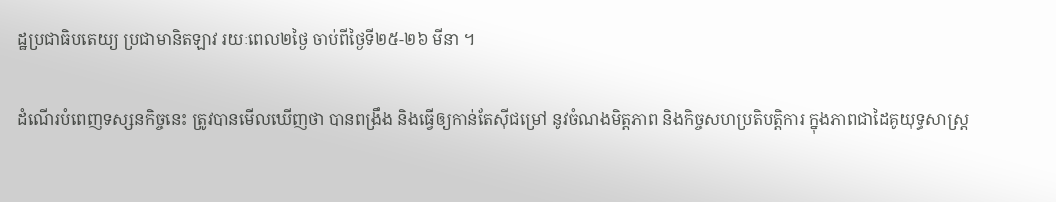ដ្ឋប្រជាធិបតេយ្យ ប្រជាមានិតឡាវ រយៈពេល២ថ្ងៃ ចាប់ពីថ្ងៃទី២៥-២៦ មីនា ។

ដំណើរបំពេញទស្សនកិច្ចនេះ ត្រូវបានមើលឃើញថា បានពង្រឹង និងធ្វើឲ្យកាន់តែស៊ីជម្រៅ នូវចំណងមិត្តភាព និងកិច្ចសហប្រតិបត្តិការ ក្នុងភាពជាដៃគូយុទ្ធសាស្ត្រ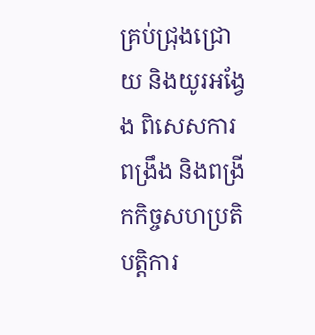គ្រប់ជ្រុងជ្រោយ និងយូរអង្វែង ពិសេសការពង្រឹង និងពង្រីកកិច្ចសហប្រតិបត្តិការ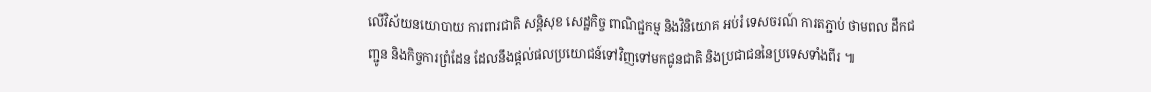លើវិស័យនយោបាយ ការពារជាតិ សន្តិសុខ សេដ្ឋកិច្ច ពាណិជ្ជកម្ម និងវិនិយោគ អប់រំ ទេសចរណ៍ ការតភ្ជាប់ ថាមពល ដឹកជញ្ជូន និងកិច្ចការព្រំដែន ដែលនឹងផ្តល់ផលប្រយោជន៍ទៅវិញទៅមកជូនជាតិ និងប្រជាជននៃប្រទេសទាំងពីរ ៕